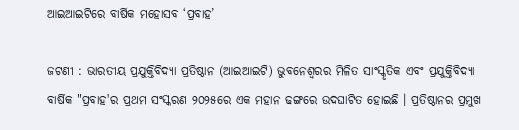ଆଇଆଇଟିରେ ବାର୍ଷିକ ମହୋସବ ‘ପ୍ରବାହ’

ଜଟଣୀ : ଭାରତୀୟ ପ୍ରଯୁକ୍ତିବିଦ୍ୟା ପ୍ରତିଷ୍ଠାନ (ଆଇଆଇଟି) ଭୁବନେଶ୍ୱରର ମିଳିତ ସାଂସ୍କୃତିକ ଏବଂ ପ୍ରଯୁକ୍ତିବିଦ୍ୟା ବାର୍ଷିକ "ପ୍ରବାହ'ର ପ୍ରଥମ ସଂସ୍କରଣ ୨୦୨୫ରେ ଏକ ମହାନ ଢଙ୍ଗରେ ଉଦଘାଟିତ ହୋଇଛି । ପ୍ରତିଷ୍ଠାନର ପ୍ରମୁଖ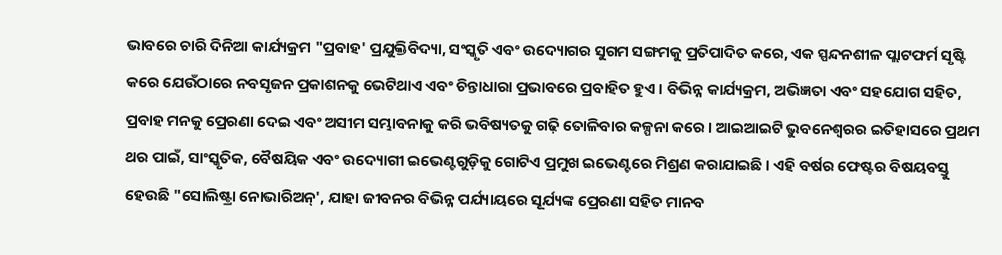ଭାବରେ ଚାରି ଦିନିଆ କାର୍ଯ୍ୟକ୍ରମ "ପ୍ରବାହ' ପ୍ରଯୁକ୍ତିବିଦ୍ୟା, ସଂସ୍କୃତି ଏବଂ ଉଦ୍ୟୋଗର ସୁଗମ ସଙ୍ଗମକୁ ପ୍ରତିପାଦିତ କରେ, ଏକ ସ୍ପନ୍ଦନଶୀଳ ପ୍ଲାଟଫର୍ମ ସୃଷ୍ଟି କରେ ଯେଉଁଠାରେ ନବସୃଜନ ପ୍ରକାଶନକୁ ଭେଟିଥାଏ ଏବଂ ଚିନ୍ତାଧାରା ପ୍ରଭାବରେ ପ୍ରବାହିତ ହୁଏ । ବିଭିନ୍ନ କାର୍ଯ୍ୟକ୍ରମ, ଅଭିଜ୍ଞତା ଏବଂ ସହଯୋଗ ସହିତ, ପ୍ରବାହ ମନକୁ ପ୍ରେରଣା ଦେଇ ଏବଂ ଅସୀମ ସମ୍ଭାବନାକୁ କରି ଭବିଷ୍ୟତକୁ ଗଢ଼ି ତୋଳିବାର କଳ୍ପନା କରେ । ଆଇଆଇଟି ଭୁବନେଶ୍ୱରର ଇତିହାସରେ ପ୍ରଥମ ଥର ପାଇଁ, ସାଂସ୍କୃତିକ, ବୈଷୟିକ ଏବଂ ଉଦ୍ୟୋଗୀ ଇଭେଣ୍ଟଗୁଡ଼ିକୁ ଗୋଟିଏ ପ୍ରମୁଖ ଇଭେଣ୍ଟରେ ମିଶ୍ରଣ କରାଯାଇଛି । ଏହି ବର୍ଷର ଫେଷ୍ଟର ବିଷୟବସ୍ତୁ ହେଉଛି "ସୋଲିଷ୍ଟ୍ରା ନୋଭାରିଅନ୍', ଯାହା ଜୀବନର ବିଭିନ୍ନ ପର୍ଯ୍ୟାୟରେ ସୂର୍ଯ୍ୟଙ୍କ ପ୍ରେରଣା ସହିତ ମାନବ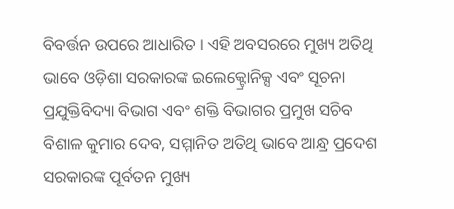ବିବର୍ତ୍ତନ ଉପରେ ଆଧାରିତ । ଏହି ଅବସରରେ ମୁଖ୍ୟ ଅତିଥି ଭାବେ ଓଡ଼ିଶା ସରକାରଙ୍କ ଇଲେକ୍ଟ୍ରୋନିକ୍ସ ଏବଂ ସୂଚନା ପ୍ରଯୁକ୍ତିବିଦ୍ୟା ବିଭାଗ ଏବଂ ଶକ୍ତି ବିଭାଗର ପ୍ରମୁଖ ସଚିବ ବିଶାଳ କୁମାର ଦେବ, ସମ୍ମାନିତ ଅତିଥି ଭାବେ ଆନ୍ଧ୍ର ପ୍ରଦେଶ ସରକାରଙ୍କ ପୂର୍ବତନ ମୁଖ୍ୟ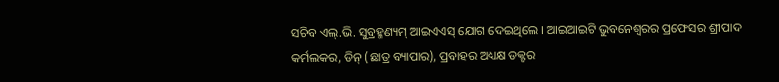ସଚିବ ଏଲ୍.ଭି. ସୁବ୍ରହ୍ମଣ୍ୟମ୍ ଆଇଏଏସ୍ ଯୋଗ ଦେଇଥିଲେ । ଆଇଆଇଟି ଭୁବନେଶ୍ୱରର ପ୍ରଫେସର ଶ୍ରୀପାଦ କର୍ମଲକର, ଡିନ୍ (ଛାତ୍ର ବ୍ୟାପାର), ପ୍ରବାହର ଅଧ୍ୟକ୍ଷ ଡକ୍ଟର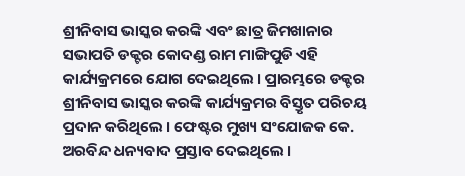ଶ୍ରୀନିବାସ ଭାସ୍କର କରଙ୍କି ଏବଂ ଛାତ୍ର ଜିମଖାନାର ସଭାପତି ଡକ୍ଟର କୋଦଣ୍ଡ ରାମ ମାଙ୍ଗିପୁଡି ଏହି କାର୍ଯ୍ୟକ୍ରମରେ ଯୋଗ ଦେଇଥିଲେ । ପ୍ରାରମ୍ଭରେ ଡକ୍ଟର ଶ୍ରୀନିବାସ ଭାସ୍କର କରଙ୍କି କାର୍ଯ୍ୟକ୍ରମର ବିସ୍ତୃତ ପରିଚୟ ପ୍ରଦାନ କରିଥିଲେ । ଫେଷ୍ଟର ମୁଖ୍ୟ ସଂଯୋଜକ କେ. ଅରବିନ୍ଦ ଧନ୍ୟବାଦ ପ୍ରସ୍ତାବ ଦେଇଥିଲେ ।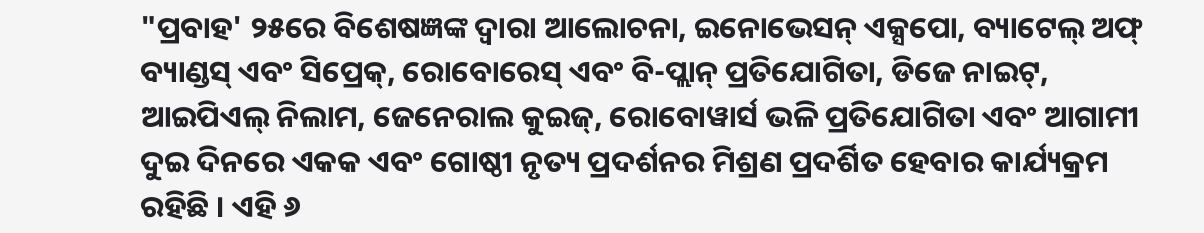"ପ୍ରବାହ' ୨୫ରେ ବିଶେଷଜ୍ଞଙ୍କ ଦ୍ୱାରା ଆଲୋଚନା, ଇନୋଭେସନ୍ ଏକ୍ସପୋ, ବ୍ୟାଟେଲ୍ ଅଫ୍ ବ୍ୟାଣ୍ଡସ୍ ଏବଂ ସିପ୍ରେକ୍, ରୋବୋରେସ୍ ଏବଂ ବି-ପ୍ଲାନ୍ ପ୍ରତିଯୋଗିତା, ଡିଜେ ନାଇଟ୍, ଆଇପିଏଲ୍ ନିଲାମ, ଜେନେରାଲ କୁଇଜ୍, ରୋବୋୱାର୍ସ ଭଳି ପ୍ରତିଯୋଗିତା ଏବଂ ଆଗାମୀ ଦୁଇ ଦିନରେ ଏକକ ଏବଂ ଗୋଷ୍ଠୀ ନୃତ୍ୟ ପ୍ରଦର୍ଶନର ମିଶ୍ରଣ ପ୍ରଦର୍ଶିତ ହେବାର କାର୍ଯ୍ୟକ୍ରମ ରହିଛି । ଏହି ୬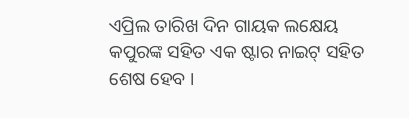ଏପ୍ରିଲ ତାରିଖ ଦିନ ଗାୟକ ଲକ୍ଷେୟ କପୁରଙ୍କ ସହିତ ଏକ ଷ୍ଟାର ନାଇଟ୍ ସହିତ ଶେଷ ହେବ ।